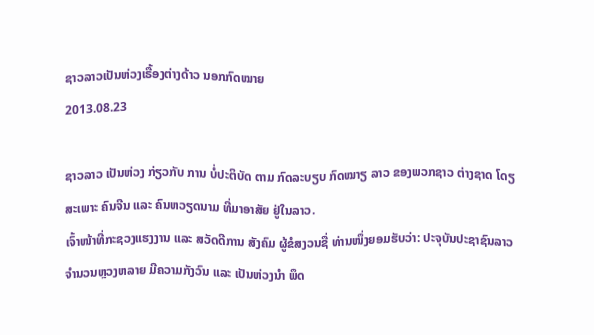ຊາວລາວເປັນຫ່ວງເຣື້ອງຕ່າງດ້າວ ນອກກົດໝາຍ
2013.08.23

ຊາວລາວ ເປັນຫ່ວງ ກ່ຽວກັບ ການ ບໍ່ປະຕິບັດ ຕາມ ກົດລະບຽບ ກົດໝາຽ ລາວ ຂອງພວກຊາວ ຕ່າງຊາດ ໂດຽສະເພາະ ຄົນຈີນ ແລະ ຄົນຫວຽດນາມ ທີ່ມາອາສັຍ ຢູ່ໃນລາວ.
ເຈົ້າໜ້າທີ່ກະຊວງແຮງງານ ແລະ ສວັດດີການ ສັງຄົມ ຜູ້ຂໍສງວນຊື່ ທ່ານໜຶ່ງຍອມຮັບວ່າ: ປະຈຸບັນປະຊາຊົນລາວຈຳນວນຫຼວງຫລາຍ ມີຄວາມກັງວົນ ແລະ ເປັນຫ່ວງນຳ ພຶດ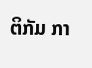ຕິກັມ ກາ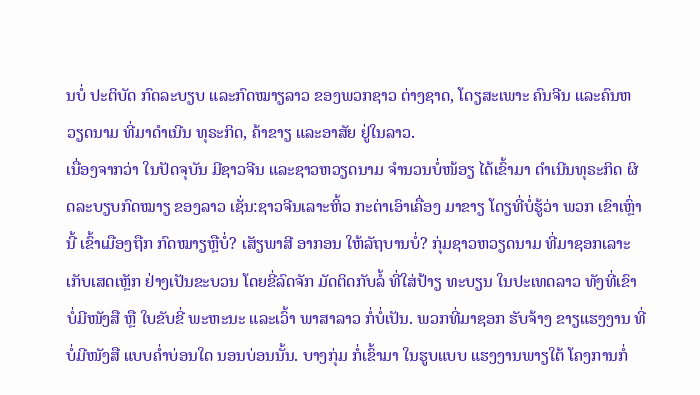ນບໍ່ ປະຕິບັດ ກົດລະບຽບ ແລະກົດໝາຽລາວ ຂອງພວກຊາວ ຕ່າງຊາດ, ໂດຽສະເພາະ ຄົນຈີນ ແລະຄົນຫວຽດນາມ ທີ່ມາດຳເນີນ ທຸຣະກິດ, ຄ້າຂາຽ ແລະອາສັຍ ຢູ່ໃນລາວ.
ເນື່ອງຈາກວ່າ ໃນປັດຈຸບັນ ມີຊາວຈີນ ແລະຊາວຫວຽດນາມ ຈຳນວນບໍ່ໜ້ອຽ ໄດ້ເຂົ້າມາ ດຳເນີນທຸຣະກິດ ຜິດລະບຽບກົດໝາຽ ຂອງລາວ ເຊັ່ນ:ຊາວຈີນເລາະຫິ້ວ ກະຕ່າເອົາເຄື່ອງ ມາຂາຽ ໂດຽທີ່ບໍ່ຮູ້ວ່າ ພວກ ເຂົາເຫຼົ່ານີ້ ເຂົ້າເມືອງຖືກ ກົດໝາຽຫຼືບໍ່? ເສັຽພາສີ ອາກອນ ໃຫ້ລັຖບານບໍ່? ກຸ່ມຊາວຫວຽດນາມ ທີ່ມາຊອກເລາະ ເກັບເສດເຫຼັກ ຢ່າງເປັນຂະບວນ ໂດຍຂີ່ລົດຈັກ ມັດຕິດກັບລໍ້ ທີ່ໃສ່ປ້າຽ ທະບຽນ ໃນປະເທດລາວ ທັງທີ່ເຂົາ ບໍ່ມີໜັງສື ຫຼື ໃບຂັບຂີ່ ພະຫະນະ ແລະເວົ້າ ພາສາລາວ ກໍ່ບໍ່ເປັນ. ພວກທີ່ມາຊອກ ຮັບຈ້າງ ຂາຽແຮງງານ ທີ່ບໍ່ມີໜັງສື ແບບຄໍ່າບ່ອນໃດ ນອນບ່ອນນັ້ນ. ບາງກຸ່ມ ກໍ່ເຂົ້າມາ ໃນຮູບແບບ ແຮງງານພາຽໃຕ້ ໂຄງການກໍ່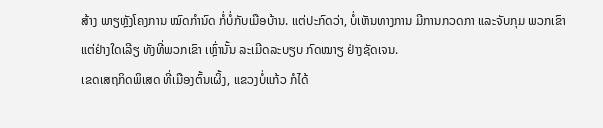ສ້າງ ພາຽຫຼັງໂຄງການ ໝົດກຳນົດ ກໍ່ບໍ່ກັບເມືອບ້ານ. ແຕ່ປະກົດວ່າ, ບໍ່ເຫັນທາງການ ມີການກວດກາ ແລະຈັບກຸມ ພວກເຂົາ ແຕ່ຢ່າງໃດເລີຽ ທັງທີ່ພວກເຂົາ ເຫຼົ່ານັ້ນ ລະເມີດລະບຽບ ກົດໝາຽ ຢ່າງຊັດເຈນ.
ເຂດເສຖກິດພິເສດ ທີ່ເມືອງຕົ້ນເຜິ້ງ, ແຂວງບໍ່ແກ້ວ ກໍໄດ້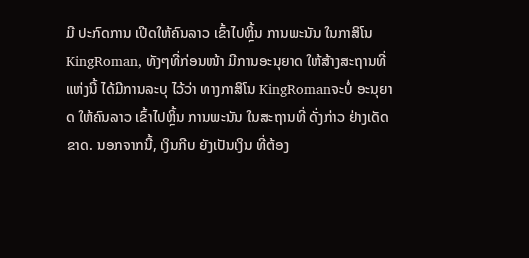ມີ ປະກົດການ ເປີດໃຫ້ຄົນລາວ ເຂົ້າໄປຫຼິ້ນ ການພະນັນ ໃນກາສິໂນ KingRoman, ທັງໆທີ່ກ່ອນໜ້າ ມີການອະນຸຍາດ ໃຫ້ສ້າງສະຖານທີ່ ແຫ່ງນີ້ ໄດ້ມີການລະບຸ ໄວ້ວ່າ ທາງກາສິໂນ KingRomanຈະບໍ່ ອະນຸຍາດ ໃຫ້ຄົນລາວ ເຂົ້າໄປຫຼິ້ນ ການພະນັນ ໃນສະຖານທີ່ ດັ່ງກ່າວ ຢ່າງເດັດຂາດ. ນອກຈາກນີ້, ເງິນກີບ ຍັງເປັນເງິນ ທີ່ຕ້ອງ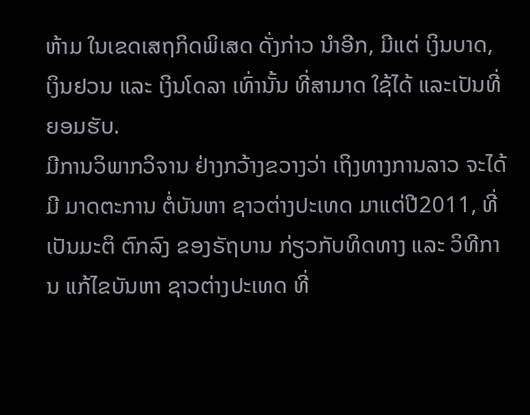ຫ້າມ ໃນເຂດເສຖກິດພິເສດ ດັ່ງກ່າວ ນຳອີກ, ມີແຕ່ ເງິນບາດ, ເງິນຢວນ ແລະ ເງິນໂດລາ ເທົ່ານັ້ນ ທີ່ສາມາດ ໃຊ້ໄດ້ ແລະເປັນທີ່ຍອມຮັບ.
ມີການວິພາກວິຈານ ຢ່າງກວ້າງຂວາງວ່າ ເຖິງທາງການລາວ ຈະໄດ້ມີ ມາດຕະການ ຕໍ່ບັນຫາ ຊາວຕ່າງປະເທດ ມາແຕ່ປີ2011, ທີ່ເປັນມະຕິ ຕົກລົງ ຂອງຣັຖບານ ກ່ຽວກັບທິດທາງ ແລະ ວິທີການ ແກ້ໄຂບັນຫາ ຊາວຕ່າງປະເທດ ທີ່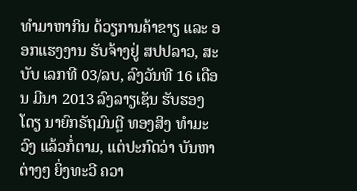ທຳມາຫາກິນ ດ້ວຽການຄ້າຂາຽ ແລະ ອອກແຮງງານ ຮັບຈ້າງຢູ່ ສປປລາວ, ສະບັບ ເລກທີ 03/ລບ, ລົງວັນທີ 16 ເດືອນ ມີນາ 2013 ລົງລາຽເຊັນ ຮັບຮອງໂດຽ ນາຍົກຣັຖມົນຕຼີ ທອງສິງ ທຳມະວົງ ແລ້ວກໍ່ຕາມ, ແຕ່ປະກົດວ່າ ບັນຫາຕ່າງໆ ຍິ່ງທະວີ ຄວາ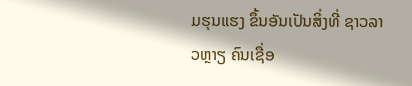ມຮຸນແຮງ ຂຶ້ນອັນເປັນສິ່ງທີ່ ຊາວລາວຫຼາຽ ຄົນເຊື່ອ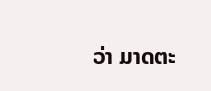ວ່າ ມາດຕະ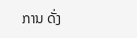ການ ດັ່ງ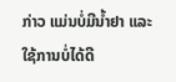ກ່າວ ແມ່ນບໍ່ມີນ້ຳຢາ ແລະ ໃຊ້ການບໍ່ໄດ້ດີ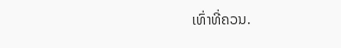ເທົ່າທີ່ຄວນ.